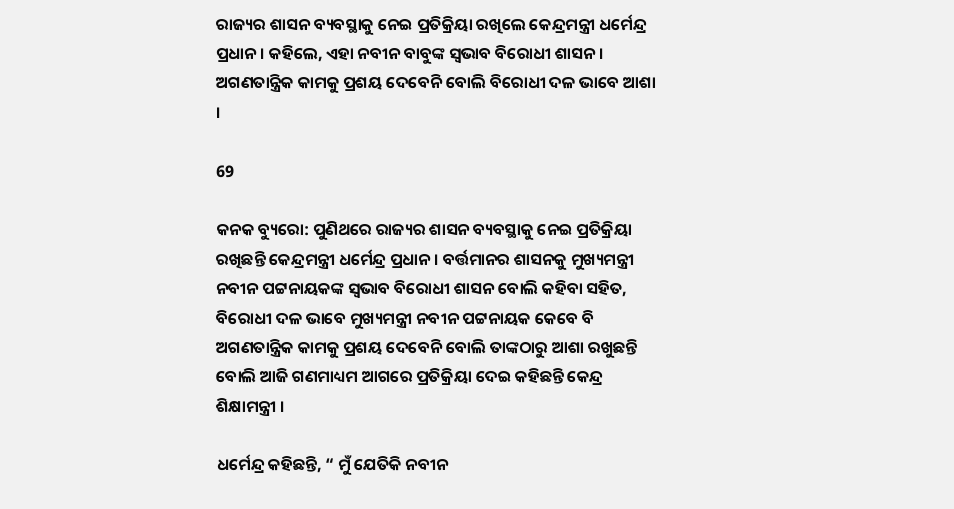ରାଜ୍ୟର ଶାସନ ବ୍ୟବସ୍ଥାକୁ ନେଇ ପ୍ରତିକ୍ରିୟା ରଖିଲେ କେନ୍ଦ୍ରମନ୍ତ୍ରୀ ଧର୍ମେନ୍ଦ୍ର ପ୍ରଧାନ । କହିଲେ, ଏହା ନବୀନ ବାବୁଙ୍କ ସ୍ୱଭାବ ବିରୋଧୀ ଶାସନ । ଅଗଣତାନ୍ତ୍ରିକ କାମକୁ ପ୍ରଶୟ ଦେବେନି ବୋଲି ବିରୋଧୀ ଦଳ ଭାବେ ଆଶା ।

69

କନକ ବ୍ୟୁରୋ: ପୁଣିଥରେ ରାଜ୍ୟର ଶାସନ ବ୍ୟବସ୍ଥାକୁ ନେଇ ପ୍ରତିକ୍ରିୟା ରଖିଛନ୍ତି କେନ୍ଦ୍ରମନ୍ତ୍ରୀ ଧର୍ମେନ୍ଦ୍ର ପ୍ରଧାନ । ବର୍ତ୍ତମାନର ଶାସନକୁ ମୁଖ୍ୟମନ୍ତ୍ରୀ ନବୀନ ପଟ୍ଟନାୟକଙ୍କ ସ୍ୱଭାବ ବିରୋଧୀ ଶାସନ ବୋଲି କହିବା ସହିତ, ବିରୋଧୀ ଦଳ ଭାବେ ମୁଖ୍ୟମନ୍ତ୍ରୀ ନବୀନ ପଟ୍ଟନାୟକ କେବେ ବି ଅଗଣତାନ୍ତ୍ରିକ କାମକୁ ପ୍ରଶୟ ଦେବେନି ବୋଲି ତାଙ୍କଠାରୁ ଆଶା ରଖୁଛନ୍ତି ବୋଲି ଆଜି ଗଣମାଧ୍ୟମ ଆଗରେ ପ୍ରତିକ୍ରିୟା ଦେଇ କହିଛନ୍ତି କେନ୍ଦ୍ର ଶିକ୍ଷାମନ୍ତ୍ରୀ ।

ଧର୍ମେନ୍ଦ୍ର କହିଛନ୍ତି, “ ମୁଁ ଯେତିକି ନବୀନ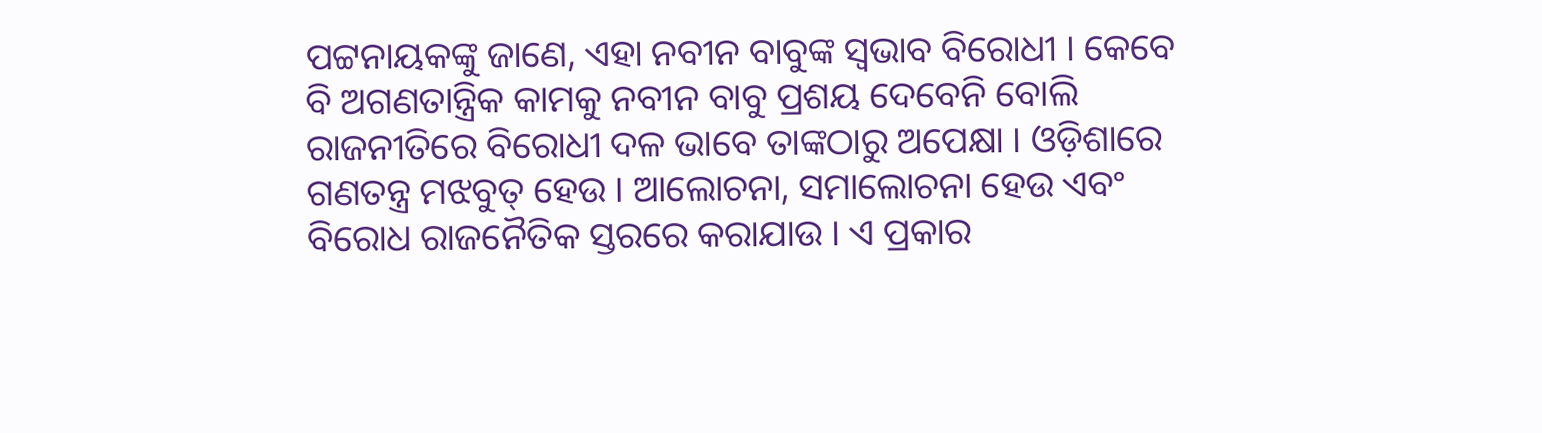ପଟ୍ଟନାୟକଙ୍କୁ ଜାଣେ, ଏହା ନବୀନ ବାବୁଙ୍କ ସ୍ଵଭାବ ବିରୋଧୀ । କେବେ ବି ଅଗଣତାନ୍ତ୍ରିକ କାମକୁ ନବୀନ ବାବୁ ପ୍ରଶୟ ଦେବେନି ବୋଲି ରାଜନୀତିରେ ବିରୋଧୀ ଦଳ ଭାବେ ତାଙ୍କଠାରୁ ଅପେକ୍ଷା । ଓଡ଼ିଶାରେ ଗଣତନ୍ତ୍ର ମଝବୁତ୍ ହେଉ । ଆଲୋଚନା, ସମାଲୋଚନା ହେଉ ଏବଂ ବିରୋଧ ରାଜନୈତିକ ସ୍ତରରେ କରାଯାଉ । ଏ ପ୍ରକାର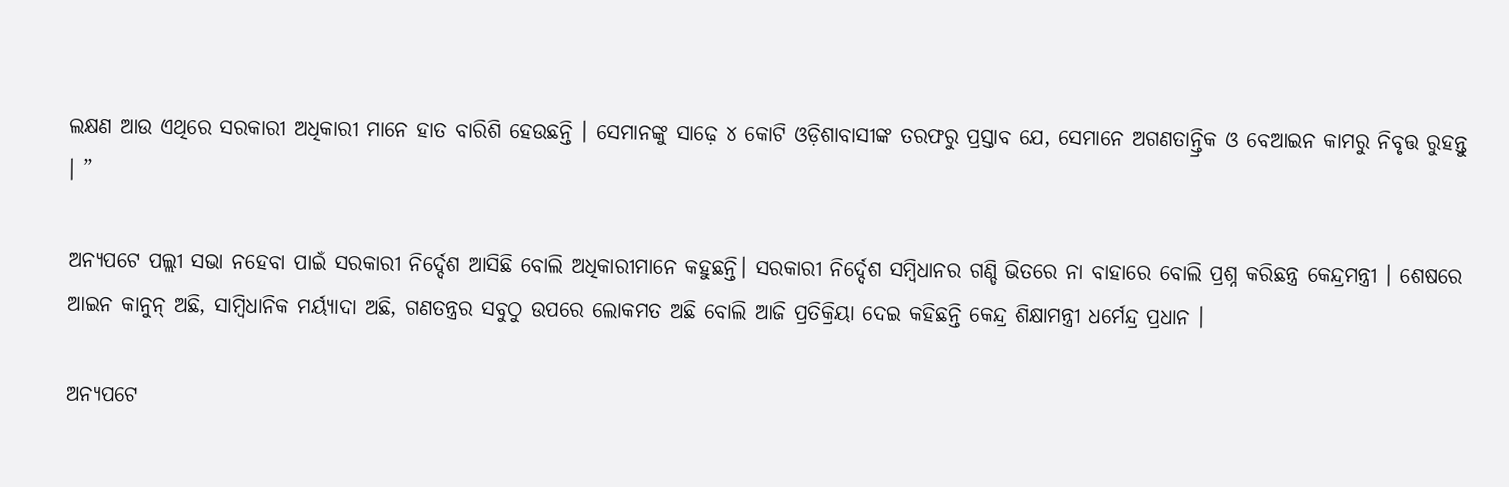ଲକ୍ଷଣ ଆଉ ଏଥିରେ ସରକାରୀ ଅଧିକାରୀ ମାନେ ହାତ ବାରିଶି ହେଉଛନ୍ତି । ସେମାନଙ୍କୁ ସାଢ଼େ ୪ କୋଟି ଓଡ଼ିଶାବାସୀଙ୍କ ତରଫରୁ ପ୍ରସ୍ତାବ ଯେ, ସେମାନେ ଅଗଣତାନ୍ତ୍ରିକ ଓ ବେଆଇନ କାମରୁ ନିବୃତ୍ତ ରୁହନ୍ତୁ । ”

ଅନ୍ୟପଟେ ପଲ୍ଲୀ ସଭା ନହେବା ପାଇଁ ସରକାରୀ ନିର୍ଦ୍ଦେଶ ଆସିଛି ବୋଲି ଅଧିକାରୀମାନେ କହୁଛନ୍ତି। ସରକାରୀ ନିର୍ଦ୍ଦେଶ ସମ୍ବିଧାନର ଗଣ୍ଡି ଭିତରେ ନା ବାହାରେ ବୋଲି ପ୍ରଶ୍ନ କରିଛନ୍ତ୍ର କେନ୍ଦ୍ରମନ୍ତ୍ରୀ । ଶେଷରେ ଆଇନ କାନୁନ୍ ଅଛି, ସାମ୍ବିଧାନିକ ମର୍ୟ୍ୟାଦା ଅଛି, ଗଣତନ୍ତ୍ରର ସବୁଠୁ ଉପରେ ଲୋକମତ ଅଛି ବୋଲି ଆଜି ପ୍ରତିକ୍ରିୟା ଦେଇ କହିଛନ୍ତି କେନ୍ଦ୍ର ଶିକ୍ଷାମନ୍ତ୍ରୀ ଧର୍ମେନ୍ଦ୍ର ପ୍ରଧାନ ।

ଅନ୍ୟପଟେ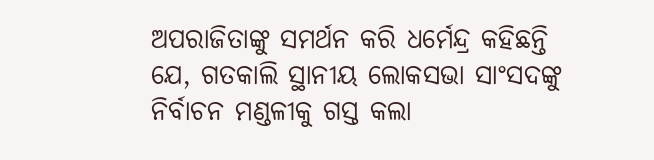ଅପରାଜିତାଙ୍କୁ ସମର୍ଥନ କରି ଧର୍ମେନ୍ଦ୍ର କହିଛନ୍ତି ଯେ, ଗତକାଲି ସ୍ଥାନୀୟ ଲୋକସଭା ସାଂସଦଙ୍କୁ ନିର୍ବାଚନ ମଣ୍ଡଳୀକୁ ଗସ୍ତ କଲା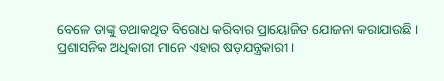ବେଳେ ତାଙ୍କୁ ତଥାକଥିତ ବିରୋଧ କରିବାର ପ୍ରାୟୋଜିତ ଯୋଜନା କରାଯାଉଛି । ପ୍ରଶାସନିକ ଅଧିକାରୀ ମାନେ ଏହାର ଷଡ଼ଯନ୍ତ୍ରକାରୀ ।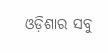ଓଡ଼ିଶାର ସବୁ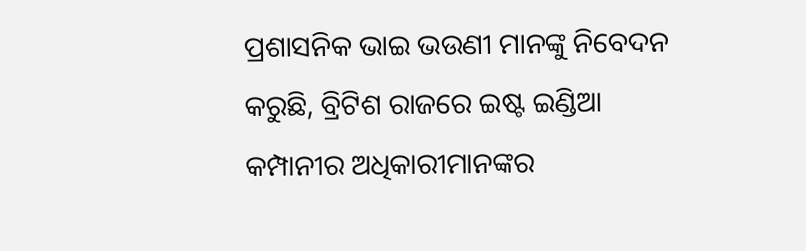ପ୍ରଶାସନିକ ଭାଇ ଭଉଣୀ ମାନଙ୍କୁ ନିବେଦନ କରୁଛି, ବ୍ରିଟିଶ ରାଜରେ ଇଷ୍ଟ ଇଣ୍ଡିଆ କମ୍ପାନୀର ଅଧିକାରୀମାନଙ୍କର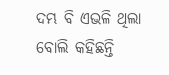ଦମ୍ଭ ବି ଏଭଳି ଥିଲା ବୋଲି କହିଛନ୍ତି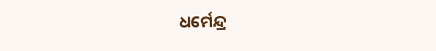ଧର୍ମେନ୍ଦ୍ର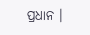ପ୍ରଧାନ ।